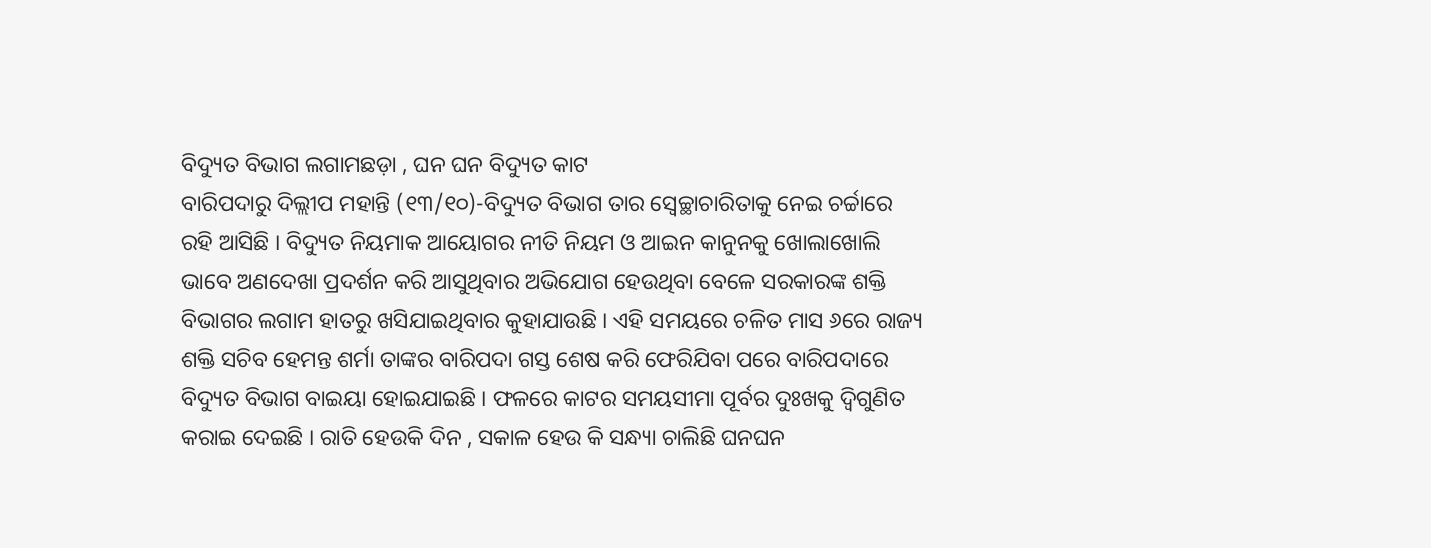ବିଦ୍ୟୁତ ବିଭାଗ ଲଗାମଛଡ଼ା , ଘନ ଘନ ବିଦ୍ୟୁତ କାଟ
ବାରିପଦାରୁ ଦିଲ୍ଲୀପ ମହାନ୍ତି (୧୩/୧୦)-ବିଦ୍ୟୁତ ବିଭାଗ ତାର ସ୍ୱେଚ୍ଛାଚାରିତାକୁ ନେଇ ଚର୍ଚ୍ଚାରେ ରହି ଆସିଛି । ବିଦ୍ୟୁତ ନିୟମାକ ଆୟୋଗର ନୀତି ନିୟମ ଓ ଆଇନ କାନୁନକୁ ଖୋଲାଖୋଲି ଭାବେ ଅଣଦେଖା ପ୍ରଦର୍ଶନ କରି ଆସୁଥିବାର ଅଭିଯୋଗ ହେଉଥିବା ବେଳେ ସରକାରଙ୍କ ଶକ୍ତି ବିଭାଗର ଲଗାମ ହାତରୁ ଖସିଯାଇଥିବାର କୁହାଯାଉଛି । ଏହି ସମୟରେ ଚଳିତ ମାସ ୬ରେ ରାଜ୍ୟ ଶକ୍ତି ସଚିବ ହେମନ୍ତ ଶର୍ମା ତାଙ୍କର ବାରିପଦା ଗସ୍ତ ଶେଷ କରି ଫେରିଯିବା ପରେ ବାରିପଦାରେ ବିଦ୍ୟୁତ ବିଭାଗ ବାଇୟା ହୋଇଯାଇଛି । ଫଳରେ କାଟର ସମୟସୀମା ପୂର୍ବର ଦୁଃଖକୁ ଦ୍ୱିଗୁଣିତ କରାଇ ଦେଇଛି । ରାତି ହେଉକି ଦିନ , ସକାଳ ହେଉ କି ସନ୍ଧ୍ୟା ଚାଲିଛି ଘନଘନ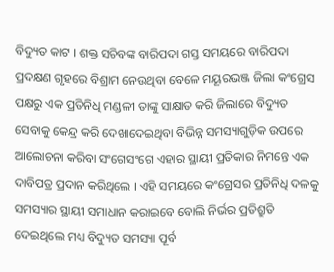ବିଦ୍ୟୁତ କାଟ । ଶକ୍ତ ସଚିବଙ୍କ ବାରିପଦା ଗସ୍ତ ସମୟରେ ବାରିପଦା ପ୍ରଦକ୍ଷଣ ଗୃହରେ ବିଶ୍ରାମ ନେଉଥିବା ବେଳେ ମୟୂରଭଞ୍ଜ ଜିଲା କଂଗ୍ରେସ ପକ୍ଷରୁ ଏକ ପ୍ରତିନିଧି ମଣ୍ଡଳୀ ତାଙ୍କୁ ସାକ୍ଷାତ କରି ଜିଲାରେ ବିଦ୍ୟୁତ ସେବାକୁ କେନ୍ଦ୍ର କରି ଦେଖାଦେଇଥିବା ବିଭିନ୍ନ ସମସ୍ୟାଗୁଡ଼ିକ ଉପରେ ଆଲୋଚନା କରିବା ସଂଗେସଂଗେ ଏହାର ସ୍ଥାୟୀ ପ୍ରତିକାର ନିମନ୍ତେ ଏକ ଦାବିପତ୍ର ପ୍ରଦାନ କରିଥିଲେ । ଏହି ସମୟରେ କଂଗ୍ରେସର ପ୍ରତିନିଧି ଦଳକୁ ସମସ୍ୟାର ସ୍ଥାୟୀ ସମାଧାନ କରାଇବେ ବୋଲି ନିର୍ଭର ପ୍ରତିଶ୍ରୁତି ଦେଇଥିଲେ ମଧ୍ୟ ବିଦ୍ୟୁତ ସମସ୍ୟା ପୂର୍ବ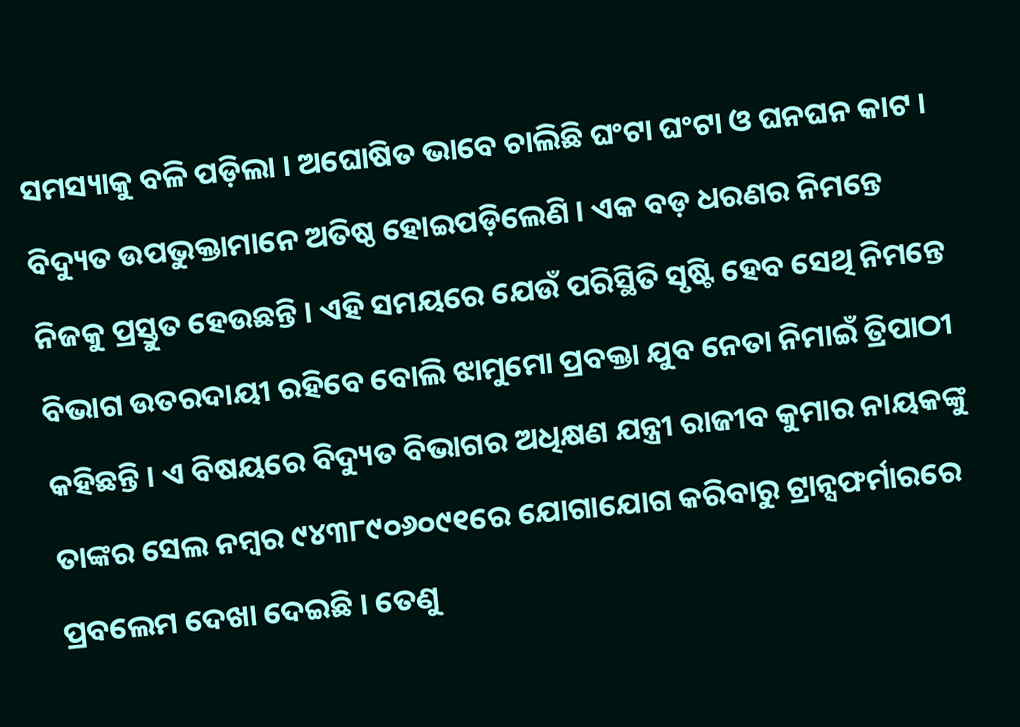ସମସ୍ୟାକୁ ବଳି ପଡ଼ିଲା । ଅଘୋଷିତ ଭାବେ ଚାଲିଛି ଘଂଟା ଘଂଟା ଓ ଘନଘନ କାଟ । ବିଦ୍ୟୁତ ଉପଭୁକ୍ତାମାନେ ଅତିଷ୍ଠ ହୋଇପଡ଼ିଲେଣି । ଏକ ବଡ଼ ଧରଣର ନିମନ୍ତେ ନିଜକୁ ପ୍ରସ୍ତୁତ ହେଉଛନ୍ତି । ଏହି ସମୟରେ ଯେଉଁ ପରିସ୍ଥିତି ସୃଷ୍ଟି ହେବ ସେଥି ନିମନ୍ତେ ବିଭାଗ ଉତରଦାୟୀ ରହିବେ ବୋଲି ଝାମୁମୋ ପ୍ରବକ୍ତା ଯୁବ ନେତା ନିମାଇଁ ତ୍ରିପାଠୀ କହିଛନ୍ତି । ଏ ବିଷୟରେ ବିଦ୍ୟୁତ ବିଭାଗର ଅଧିକ୍ଷଣ ଯନ୍ତ୍ରୀ ରାଜୀବ କୁମାର ନାୟକଙ୍କୁ ତାଙ୍କର ସେଲ ନମ୍ବର ୯୪୩୮୯୦୬୦୯୧ରେ ଯୋଗାଯୋଗ କରିବାରୁ ଟ୍ରାନ୍ସଫର୍ମାରରେ ପ୍ରବଲେମ ଦେଖା ଦେଇଛି । ତେଣୁ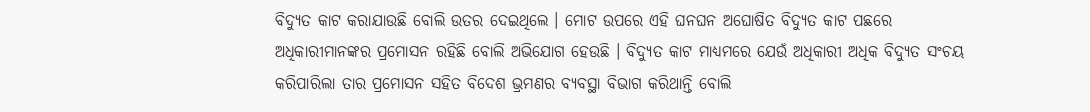ବିଦ୍ୟୁତ କାଟ କରାଯାଉଛି ବୋଲି ଉତର ଦେଇଥିଲେ । ମୋଟ ଉପରେ ଏହି ଘନଘନ ଅଘୋଷିତ ବିଦ୍ୟୁତ କାଟ ପଛରେ ଅଧିକାରୀମାନଙ୍କର ପ୍ରମୋସନ ରହିଛି ବୋଲି ଅଭିଯୋଗ ହେଉଛି । ବିଦ୍ୟୁତ କାଟ ମାଧ୍ୟମରେ ଯେଉଁ ଅଧିକାରୀ ଅଧିକ ବିଦ୍ୟୁତ ସଂଚୟ କରିପାରିଲା ତାର ପ୍ରମୋସନ ସହିତ ବିଦେଶ ଭ୍ରମଣର ବ୍ୟବସ୍ଥା ବିଭାଗ କରିଥାନ୍ତି ବୋଲି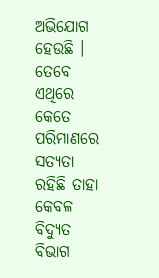ଅଭିଯୋଗ ହେଉଛି । ତେବେ ଏଥିରେ କେତେ ପରିମାଣରେ ସତ୍ୟତା ରହିଛି ତାହା କେବଳ ବିଦ୍ୟୁତ ବିଭାଗ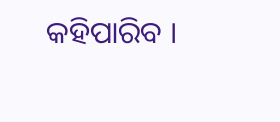କହିପାରିବ ।